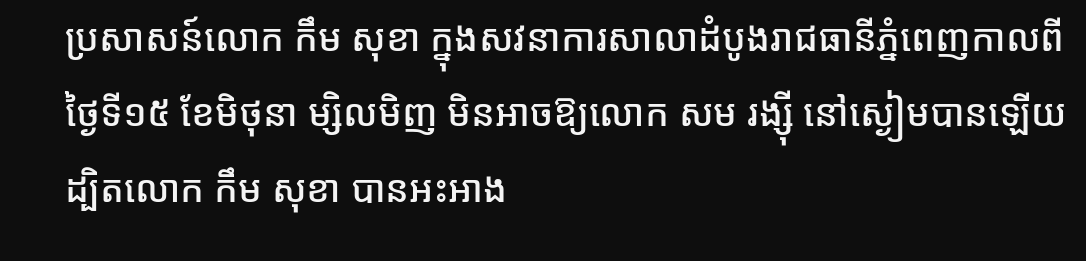ប្រសាសន៍លោក កឹម សុខា ក្នុងសវនាការសាលាដំបូងរាជធានីភ្នំពេញកាលពីថ្ងៃទី១៥ ខែមិថុនា ម្សិលមិញ មិនអាចឱ្យលោក សម រង្ស៊ី នៅស្ងៀមបានឡើយ ដ្បិតលោក កឹម សុខា បានអះអាង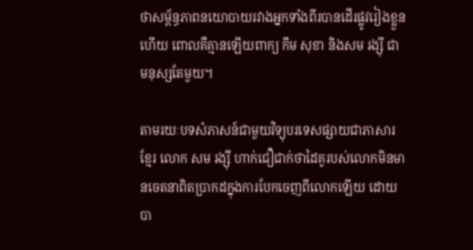ថាសម្ព័ន្ធភាពនយោបាយរវាងអ្នកទាំងពីរបានដើរផ្លូវរៀងខ្លួនហើយ ពោលគឺគ្មានឡើយពាក្យ កឹម សុខា និងសម រង្ស៊ី ជាមនុស្សតែមួយ។

តាមរយៈបទសំភាសន៍ជាមួយវិទ្យុបរទេសផ្សាយជាភាសារខ្មែរ លោក សម រង្ស៊ី ហាក់ជឿជាក់ថាដៃគូរបស់លោកមិនមានចេតនាពិតប្រាកដក្នុងការបែកចេញពីលោកឡើយ ដោយបា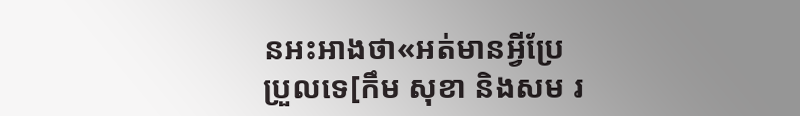នអះអាងថា«អត់មានអ្វីប្រែប្រួលទេ[កឹម សុខា និងសម រ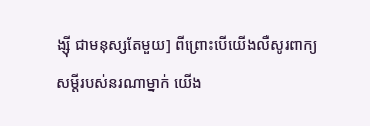ង្ស៊ី ជាមនុស្សតែមួយ] ពីព្រោះបើយើងលឺសូរពាក្យសម្ដីរបស់នរណាម្នាក់ យើង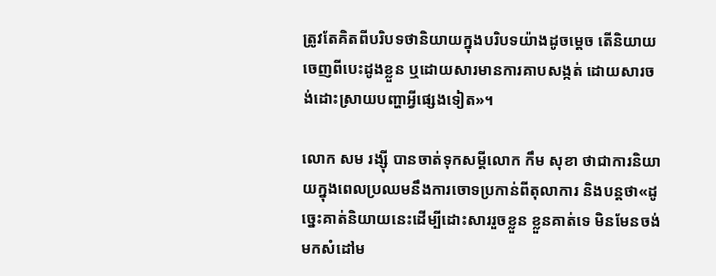ត្រូវតែគិតពីបរិបទថានិយាយក្នុងបរិបទយ៉ាងដូចម្ដេច តើនិយាយចេញពីបេះដូងខ្លួន ឬដោយសារមានការគាបសង្កត់ ដោយសារចង់ដោះស្រាយបញ្ហាអ្វីផ្សេងទៀត»។

លោក សម រង្ស៊ី បានចាត់ទុកសម្ដីលោក កឹម សុខា ថាជាការនិយាយក្នុងពេលប្រឈមនឹងការចោទប្រកាន់ពីតុលាការ និងបន្តថា«ដូច្នេះគាត់និយាយនេះដើម្បីដោះសាររួចខ្លួន ខ្លួនគាត់ទេ មិនមែនចង់មកសំដៅម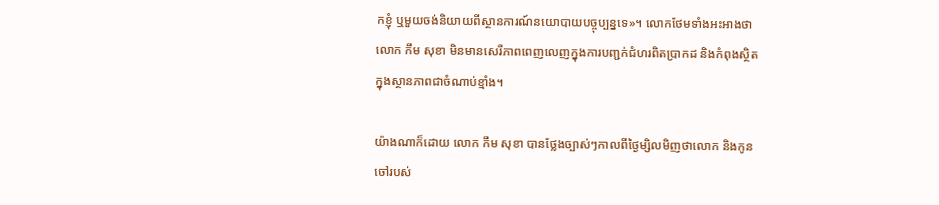កខ្ញុំ ឬមួយចង់និយាយពីស្ថានការណ៍នយោបាយបច្ចុប្បន្នទេ»។ លោកថែមទាំងអះអាងថាលោក កឹម សុខា មិនមានសេរីភាពពេញលេញក្នុងការបញ្ជក់ជំហរពិតប្រាកដ និងកំពុងស្ថិតក្នុងស្ថានភាពជាចំណាប់ខ្មាំង។

យ៉ាងណាក៏ដោយ លោក កឹម សុខា បានថ្លែងច្បាស់ៗកាលពីថ្ងៃម្សិលមិញថាលោក និងកូនចៅរបស់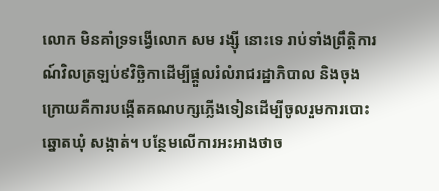លោក មិនគាំទ្រទង្វើលោក សម រង្ស៊ី នោះទេ រាប់ទាំងព្រឹត្តិការណ៍វិលត្រឡប់៩វិច្ឆិកាដើម្បីផ្ដួលរំលំរាជរដ្ឋាភិបាល និងចុងក្រោយគឺការបង្កើតគណបក្សភ្លើងទៀនដើម្បីចូលរួមការបោះឆ្នោតឃុំ សង្កាត់។ បន្ថែមលើការអះអាងថាច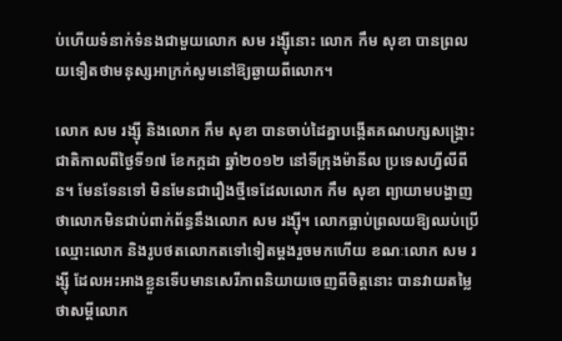ប់ហើយទំនាក់ទំនងជាមួយលោក សម រង្ស៊ីនោះ លោក កឹម សុខា បានព្រលយទឿតថាមនុស្សអាក្រក់សូមនៅឱ្យឆ្ងាយពីលោក។

លោក សម រង្ស៊ី និងលោក កឹម សុខា បានចាប់ដៃគ្នាបង្កើតគណបក្សសង្គ្រោះជាតិកាលពីថ្ងៃទី១៧ ខែកក្កដា ឆ្នាំ២០១២ នៅទីក្រុងម៉ានីល ប្រទេសហ្វីលីពីន។ មែនទែនទៅ មិនមែនជារឿងថ្មីទេដែលលោក កឹម សុខា ព្យាយាមបង្ហាញថាលោកមិនជាប់ពាក់ព័ន្ធនឹងលោក សម រង្ស៊ី។ លោកធ្លាប់ព្រលយឱ្យឈប់ប្រើឈ្មោះលោក និងរូបថតលោកតទៅទៀតម្ដងរួចមកហើយ ខណៈលោក សម រង្ស៊ី ដែលអះអាងខ្លួនទើបមានសេរីភាពនិយាយចេញពីចិត្តនោះ បានវាយតម្លៃថាសម្ដីលោក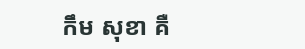កឹម សុខា គឺ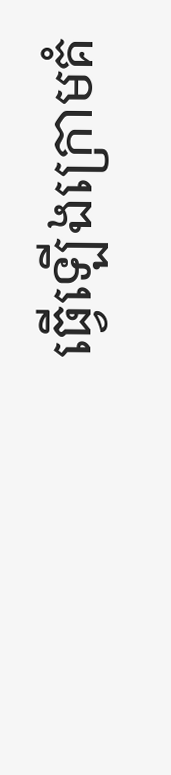ធ្វើឡើងក្រោមគំ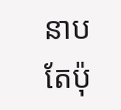នាបតែប៉ុ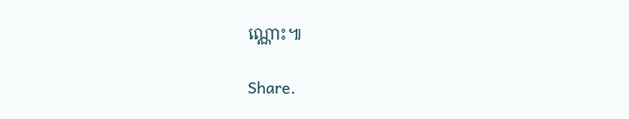ណ្ណោះ៕

Share.